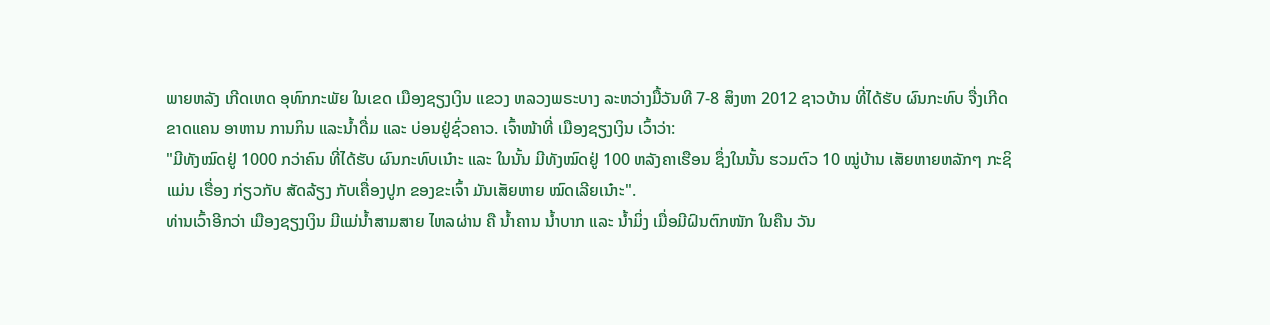ພາຍຫລັງ ເກີດເຫດ ອຸທົກກະພັຍ ໃນເຂດ ເມືອງຊຽງເງິນ ແຂວງ ຫລວງພຣະບາງ ລະຫວ່າງມື້ວັນທີ 7-8 ສິງຫາ 2012 ຊາວບ້ານ ທີ່ໄດ້ຮັບ ຜົນກະທົບ ຈື່ງເກີດຂາດແຄນ ອາຫານ ການກິນ ແລະນໍ້າດື່ມ ແລະ ບ່ອນຢູ່ຊົ່ວຄາວ. ເຈົ້າໜ້າທີ່ ເມືອງຊຽງເງິນ ເວົ້າວ່າ:
"ມີທັງໝົດຢູ່ 1000 ກວ່າຄົນ ທີ່ໄດ້ຮັບ ຜົນກະທົບເນ໋າະ ແລະ ໃນນັ້ນ ມີທັງໝົດຢູ່ 100 ຫລັງຄາເຮືອນ ຊຶ່ງໃນນັ້ນ ຮວມຕົວ 10 ໝູ່ບ້ານ ເສັຍຫາຍຫລັກໆ ກະຊິແມ່ນ ເຣື່ອງ ກ່ຽວກັບ ສັດລ້ຽງ ກັບເຄື່ອງປູກ ຂອງຂະເຈົ້າ ມັນເສັຍຫາຍ ໝົດເລີຍເນ໋າະ".
ທ່ານເວົ້າອີກວ່າ ເມືອງຊຽງເງິນ ມີແມ່ນໍ້າສາມສາຍ ໄຫລຜ່ານ ຄື ນໍ້າຄານ ນໍ້າບາກ ແລະ ນໍ້າມິ່ງ ເມື່ອມີຝົນຕົກໜັກ ໃນຄືນ ວັນ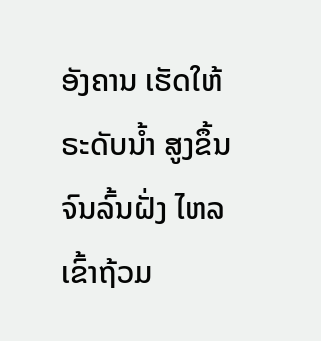ອັງຄານ ເຮັດໃຫ້ ຣະດັບນໍ້າ ສູງຂຶ້ນ ຈົນລົ້ນຝັ່ງ ໄຫລເຂົ້າຖ້ວມ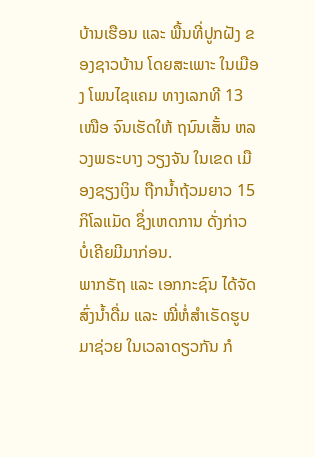ບ້ານເຮືອນ ແລະ ພື້ນທີ່ປູກຝັງ ຂອງຊາວບ້ານ ໂດຍສະເພາະ ໃນເມືອງ ໂພນໄຊແຄມ ທາງເລກທີ 13 ເໜືອ ຈົນເຮັດໃຫ້ ຖນົນເສັ້ນ ຫລວງພຣະບາງ ວຽງຈັນ ໃນເຂດ ເມືອງຊຽງເງິນ ຖືກນໍ້າຖ້ວມຍາວ 15 ກິໂລແມັດ ຊຶ່ງເຫດການ ດັ່ງກ່າວ ບໍ່ເຄີຍມີມາກ່ອນ.
ພາກຣັຖ ແລະ ເອກກະຊົນ ໄດ້ຈັດສົ່ງນໍ້າດື່ມ ແລະ ໝີ່ຫໍ່ສໍາເຣັດຮູບ ມາຊ່ວຍ ໃນເວລາດຽວກັນ ກໍ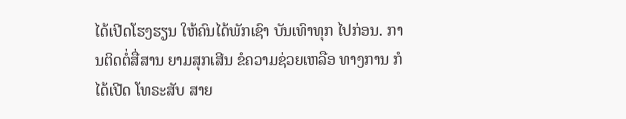ໄດ້ເປີດໂຮງຮຽນ ໃຫ້ຄົນໄດ້ພັກເຊົາ ບັນເທົາທຸກ ໄປກ່ອນ. ການຕິດຕໍ່ສື່ສານ ຍາມສຸກເສີນ ຂໍຄວາມຊ່ວຍເຫລືອ ທາງການ ກໍໄດ້ເປີດ ໂທຣະສັບ ສາຍ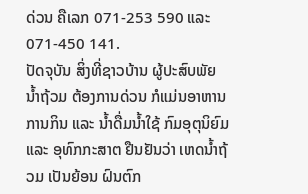ດ່ວນ ຄືເລກ 071-253 590 ແລະ 071-450 141.
ປັດຈຸບັນ ສິ່ງທີ່ຊາວບ້ານ ຜູ້ປະສົບພັຍ ນໍ້າຖ້ວມ ຕ້ອງການດ່ວນ ກໍແມ່ນອາຫານ ການກິນ ແລະ ນໍ້າດື່ມນໍ້າໃຊ້ ກົມອຸຕຸນິຍົມ ແລະ ອຸທົກກະສາຕ ຢືນຢັນວ່າ ເຫດນໍ້າຖ້ວມ ເປັນຍ້ອນ ຝົນຕົກ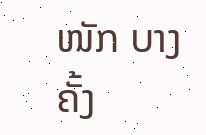ໜັກ ບາງຄັ້ງ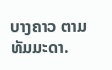ບາງຄາວ ຕາມ ທັມມະດາ.